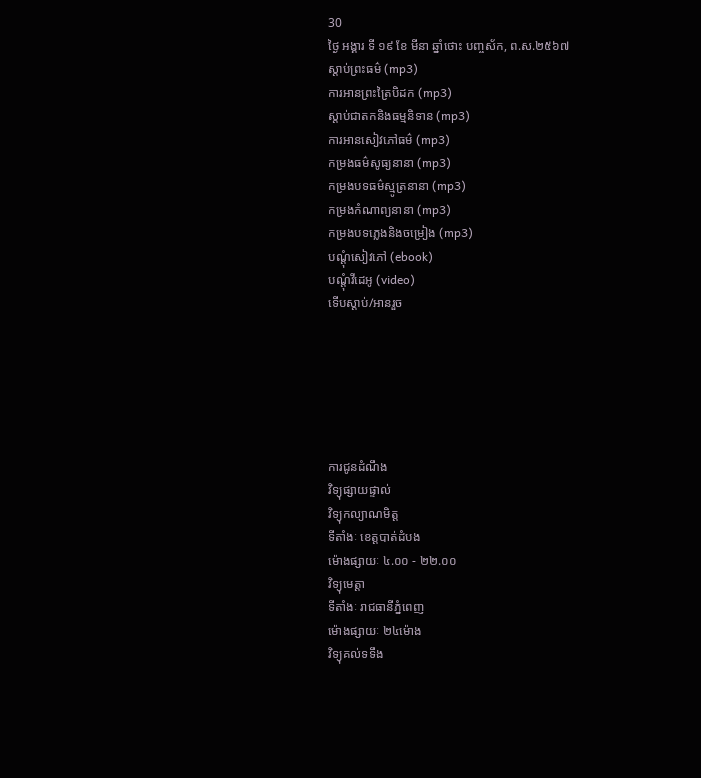30
ថ្ងៃ អង្គារ ទី ១៩ ខែ មីនា ឆ្នាំថោះ បញ្ចស័ក, ព.ស.២៥៦៧
ស្តាប់ព្រះធម៌ (mp3)
ការអានព្រះត្រៃបិដក (mp3)
ស្តាប់ជាតកនិងធម្មនិទាន (mp3)
ការអានសៀវភៅធម៌ (mp3)
កម្រងធម៌សូធ្យនានា (mp3)
កម្រងបទធម៌ស្មូត្រនានា (mp3)
កម្រងកំណាព្យនានា (mp3)
កម្រងបទភ្លេងនិងចម្រៀង (mp3)
បណ្តុំសៀវភៅ (ebook)
បណ្តុំវីដេអូ (video)
ទើបស្តាប់/អានរួច






ការជូនដំណឹង
វិទ្យុផ្សាយផ្ទាល់
វិទ្យុកល្យាណមិត្ត
ទីតាំងៈ ខេត្តបាត់ដំបង
ម៉ោងផ្សាយៈ ៤.០០ - ២២.០០
វិទ្យុមេត្តា
ទីតាំងៈ រាជធានីភ្នំពេញ
ម៉ោងផ្សាយៈ ២៤ម៉ោង
វិទ្យុគល់ទទឹង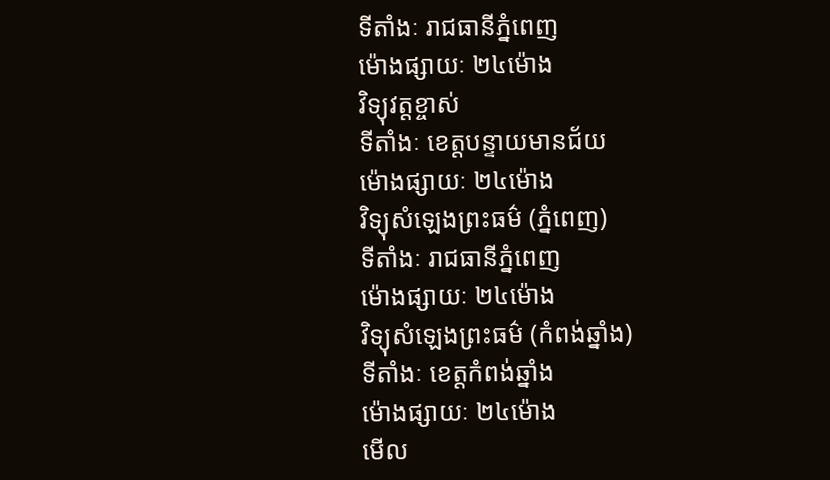ទីតាំងៈ រាជធានីភ្នំពេញ
ម៉ោងផ្សាយៈ ២៤ម៉ោង
វិទ្យុវត្តខ្ចាស់
ទីតាំងៈ ខេត្តបន្ទាយមានជ័យ
ម៉ោងផ្សាយៈ ២៤ម៉ោង
វិទ្យុសំឡេងព្រះធម៌ (ភ្នំពេញ)
ទីតាំងៈ រាជធានីភ្នំពេញ
ម៉ោងផ្សាយៈ ២៤ម៉ោង
វិទ្យុសំឡេងព្រះធម៌ (កំពង់ឆ្នាំង)
ទីតាំងៈ ខេត្តកំពង់ឆ្នាំង
ម៉ោងផ្សាយៈ ២៤ម៉ោង
មើល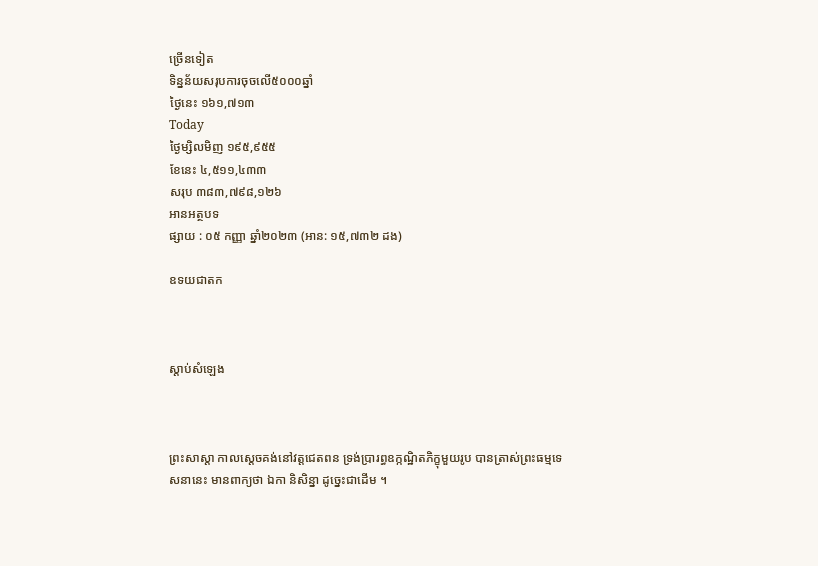ច្រើនទៀត
ទិន្នន័យសរុបការចុចលើ៥០០០ឆ្នាំ
ថ្ងៃនេះ ១៦១,៧១៣
Today
ថ្ងៃម្សិលមិញ ១៩៥,៩៥៥
ខែនេះ ៤,៥១១,៤៣៣
សរុប ៣៨៣,៧៩៨,១២៦
អានអត្ថបទ
ផ្សាយ : ០៥ កញ្ញា ឆ្នាំ២០២៣ (អាន: ១៥,៧៣២ ដង)

ឧទយជាតក



ស្តាប់សំឡេង



ព្រះសាស្ដា កាលស្ដេចគង់នៅវត្តជេតពន ទ្រង់ប្រារព្ធឧក្កណ្ឋិតភិក្ខុមួយរូប បានត្រាស់ព្រះធម្មទេសនានេះ មានពាក្យថា ឯកា និសិន្នា ដូច្នេះជាដើម ។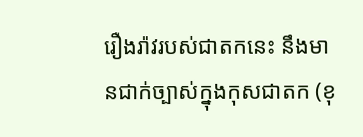រឿងរ៉ាវរបស់ជាតកនេះ នឹងមានជាក់ច្បាស់ក្នុងកុសជាតក (ខុ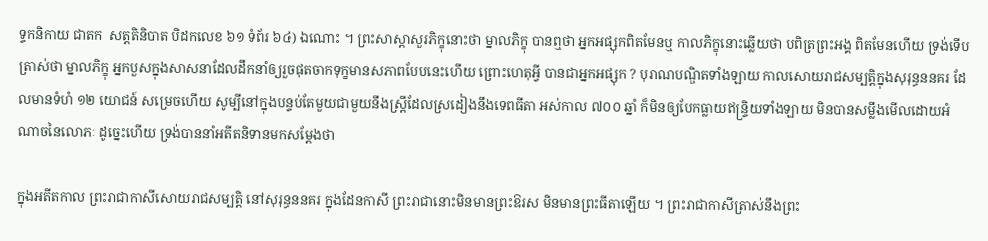ទ្ទកនិកាយ ជាតក  សត្តតិនិបាត បិដកលេខ ៦១ ទំព័រ ៦៤) ឯណោះ ។ ព្រះសាស្ដាសួរភិក្ខុនោះថា ម្នាលភិក្ខុ បានឮថា អ្នកអផ្សុកពិតមែនឬ កាលភិក្ខុនោះឆ្លើយថា បពិត្រព្រះអង្គ ពិតមែនហើយ ទ្រង់ទើបត្រាស់ថា ម្នាលភិក្ខុ អ្នកបួសក្នុងសាសនាដែលដឹកនាំឲ្យរួចផុតចាកទុក្ខមានសភាពបែបនេះហើយ ព្រោះហេតុអ្វី បានជាអ្នកអផ្សុក ? បុរាណបណ្ឌិតទាំងឡាយ កាលសោយរាជសម្បត្តិក្នុងសុរុន្ធននគរ ដែលមានទំហំ ១២ យោជន៍ សម្រេចហើយ សូម្បីនៅក្នុងបន្ទប់តែមួយជាមួយនឹងស្ត្រីដែលស្រដៀងនឹងទេពធីតា អស់កាល ៧០០ ឆ្នាំ ក៏មិនឲ្យបែកធ្លាយឥន្ទ្រិយទាំងឡាយ មិនបានសម្លឹងមើលដោយអំណាចនៃលោភៈ ដូច្នេះហើយ ទ្រង់បាននាំអតីតនិទានមកសម្ដែងថា

ក្នុងអតីតកាល ព្រះរាជាកាសីសោយរាជសម្បត្តិ នៅសុរុន្ធននគរ ក្នុងដែនកាសី ព្រះរាជានោះមិនមានព្រះឱរស មិនមានព្រះធីតាឡើយ ។ ព្រះរាជាកាសីត្រាស់នឹងព្រះ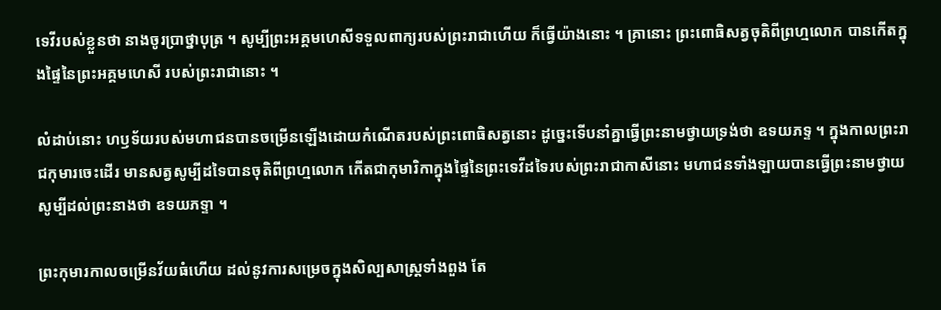ទេវីរបស់ខ្លួនថា នាងចូរប្រាថ្នាបុត្រ ។ សូម្បីព្រះអគ្គមហេសីទទួលពាក្យរបស់ព្រះរាជាហើយ ក៏ធ្វើយ៉ាងនោះ ។ គ្រានោះ ព្រះពោធិសត្វចុតិពីព្រហ្មលោក បានកើតក្នុងផ្ទៃនៃព្រះអគ្គមហេសី របស់ព្រះរាជានោះ ។

លំដាប់នោះ ហឫទ័យរបស់មហាជនបានចម្រើនឡើងដោយកំណើតរបស់ព្រះពោធិសត្វនោះ ដូច្នេះទើបនាំគ្នាធ្វើព្រះនាមថ្វាយទ្រង់ថា ឧទយភទ្ទ ។ ក្នុងកាលព្រះរាជកុមារចេះដើរ មានសត្វសូម្បីដទៃបានចុតិពីព្រហ្មលោក កើតជាកុមារិកាក្នុងផ្ទៃនៃព្រះទេវីដទៃរបស់ព្រះរាជាកាសីនោះ មហាជនទាំងឡាយបានធ្វើព្រះនាមថ្វាយ សូម្បីដល់ព្រះនាងថា ឧទយភទ្ទា ។

ព្រះកុមារកាលចម្រើនវ័យធំហើយ ដល់នូវការសម្រេចក្នុងសិល្បសាស្ត្រទាំងពួង តែ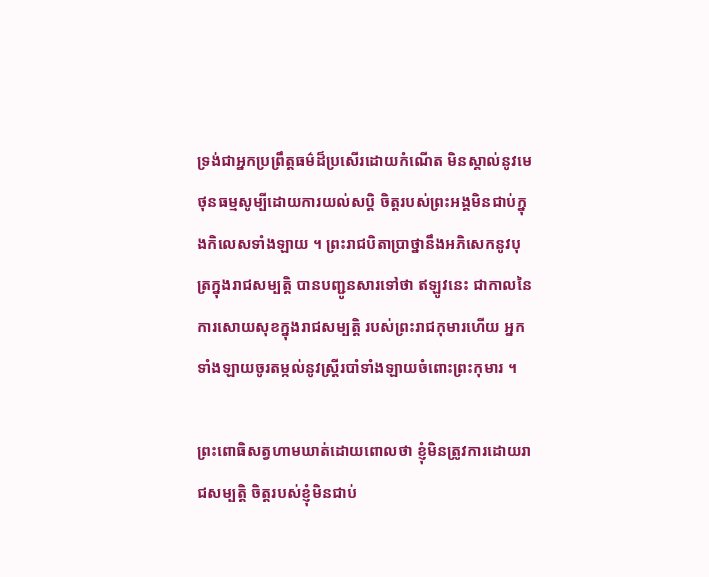ទ្រង់ជាអ្នកប្រព្រឹត្តធម៌ដ៏ប្រសើរដោយកំណើត មិនស្គាល់នូវមេថុនធម្មសូម្បីដោយការយល់សប្តិ ចិត្តរបស់ព្រះអង្គមិនជាប់ក្នុងកិលេសទាំងឡាយ ។ ព្រះរាជបិតាប្រាថ្នានឹងអភិសេកនូវបុត្រក្នុងរាជសម្បត្តិ បានបញ្ជូនសារទៅថា ឥឡូវនេះ ជាកាលនៃការសោយសុខក្នុងរាជសម្បត្តិ របស់ព្រះរាជកុមារហើយ អ្នកទាំងឡាយចូរតម្កល់នូវស្ត្រីរបាំទាំងឡាយចំពោះព្រះកុមារ ។

ព្រះពោធិសត្វហាមឃាត់ដោយពោលថា ខ្ញុំមិនត្រូវការដោយរាជសម្បត្តិ ចិត្តរបស់ខ្ញុំមិនជាប់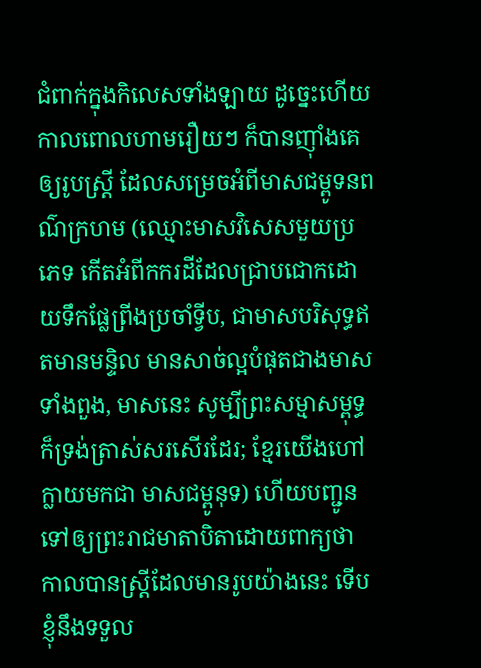ជំពាក់ក្នុងកិលេសទាំងឡាយ ដូច្នេះហើយ កាលពោលហាមរឿយៗ ក៏បានញ៉ាំងគេឲ្យរូបស្ត្រី ដែលសម្រេចអំពីមាសជម្ពូទនពណ៌ក្រហម (ឈ្មោះមាសវិសេសមួយប្រភេទ កើតអំពីកករដីដែលជ្រាបជោកដោយទឹកផ្លែព្រីងប្រចាំទ្វីប, ជាមាសបរិសុទ្ធឥតមានមន្ទិល មានសាច់ល្អបំផុតជាងមាសទាំងពួង, មាសនេះ សូម្បីព្រះសម្មាសម្ពុទ្ធ ក៏ទ្រង់ត្រាស់សរសើរដែរ; ខ្មែរយើងហៅក្លាយមកជា មាសជម្ពូនុទ) ហើយបញ្ជូនទៅឲ្យព្រះរាជមាតាបិតាដោយពាក្យថា កាលបានស្ត្រីដែលមានរូបយ៉ាងនេះ ទើបខ្ញុំនឹងទទួល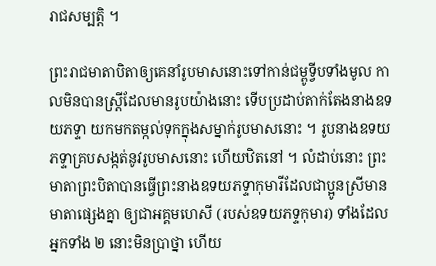រាជសម្បត្តិ ។

ព្រះរាជមាតាបិតាឲ្យគេនាំរូបមាសនោះទៅកាន់ជម្ពូទ្វីបទាំងមូល កាលមិនបានស្ត្រីដែលមានរូបយ៉ាងនោះ ទើបប្រដាប់តាក់តែងនាងឧទយភទ្ទា យកមកតម្កល់ទុកក្នុងសម្នាក់រូបមាសនោះ ។ រូបនាងឧទយភទ្ទាគ្របសង្កត់នូវរូបមាសនោះ ហើយឋិតនៅ ។ លំដាប់នោះ ព្រះមាតាព្រះបិតាបានធ្វើព្រះនាងឧទយភទ្ទាកុមារីដែលជាប្អូនស្រីមានមាតាផ្សេងគ្នា ឲ្យជាអគ្គមហេសី (របស់ឧទយភទ្ទកុមារ) ទាំងដែលអ្នកទាំង ២ នោះមិនប្រាថ្នា ហើយ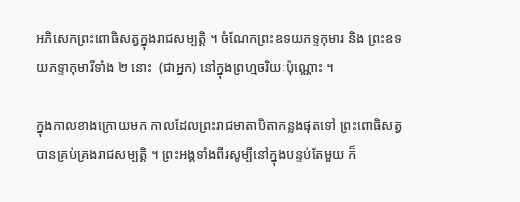អភិសេកព្រះពោធិសត្វក្នុងរាជសម្បត្តិ ។ ចំណែកព្រះឧទយភទ្ទកុមារ និង ព្រះឧទយភទ្ទាកុមារីទាំង ២ នោះ  (ជាអ្នក) នៅក្នុងព្រហ្មចរិយៈប៉ុណ្ណោះ ។

ក្នុងកាលខាងក្រោយមក កាលដែលព្រះរាជមាតាបិតាកន្លងផុតទៅ ព្រះពោធិសត្វបានគ្រប់គ្រងរាជសម្បត្តិ ។ ព្រះអង្គទាំងពីរសូម្បីនៅក្នុងបន្ទប់តែមួយ ក៏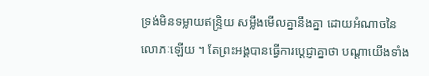ទ្រង់មិនទម្លាយឥន្ទ្រិយ សម្លឹងមើលគ្នានឹងគ្នា ដោយអំណាចនៃលោភៈឡើយ ។ តែព្រះអង្គបានធ្វើការប្ដេជ្ញាគ្នាថា បណ្ដាយើងទាំង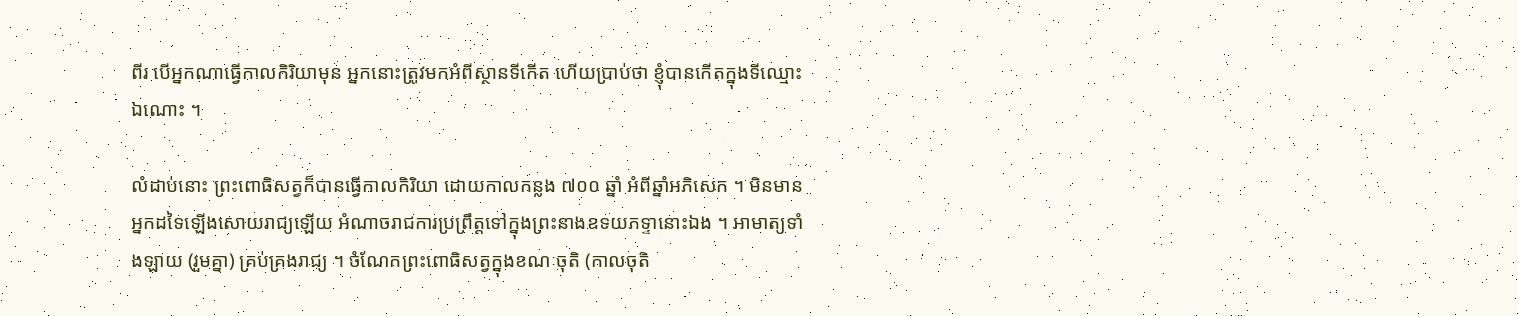ពីរ បើអ្នកណាធ្វើកាលកិរិយាមុន អ្នកនោះត្រូវមកអំពីស្ថានទីកើត ហើយប្រាប់ថា ខ្ញុំបានកើតក្នុងទីឈ្មោះឯណោះ ។

លំដាប់នោះ ព្រះពោធិសត្វក៏បានធ្វើកាលកិរិយា ដោយកាលកន្លង ៧០០ ឆ្នាំ អំពីឆ្នាំអភិសេក ។ មិនមានអ្នកដទៃឡើងសោយរាជ្យឡើយ អំណាចរាជការប្រព្រឹត្តទៅក្នុងព្រះនាងឧទយភទ្ទានោះឯង ។ អាមាត្យទាំងឡាយ (រួមគ្នា) គ្រប់គ្រងរាជ្យ ។ ចំណែកព្រះពោធិសត្វក្នុងខណៈចុតិ (កាលចុតិ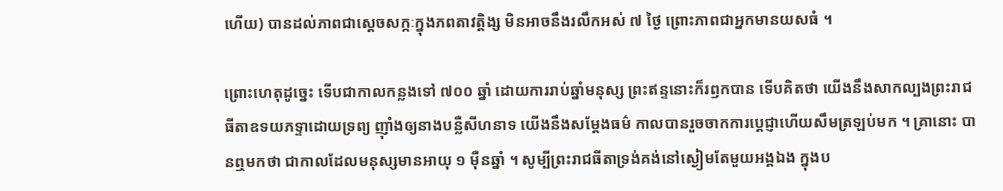ហើយ) បានដល់ភាពជាស្ដេចសក្កៈក្នុងភពតាវត្តិង្ស មិនអាចនឹងរលឹកអស់ ៧ ថ្ងៃ ព្រោះភាពជាអ្នកមានយសធំ ។

ព្រោះហេតុដូច្នេះ ទើបជាកាលកន្លងទៅ ៧០០ ឆ្នាំ ដោយការរាប់ឆ្នាំមនុស្ស ព្រះឥន្ទនោះក៏រឭកបាន ទើបគិតថា យើងនឹងសាកល្បងព្រះរាជធីតាឧទយភទ្ទាដោយទ្រព្យ ញ៉ាំងឲ្យនាងបន្លឺសីហនាទ យើងនឹងសម្ដែងធម៌ កាលបានរួចចាកការប្ដេជ្ញាហើយសឹមត្រឡប់មក ។ គ្រានោះ បានឮមកថា ជាកាលដែលមនុស្សមានអាយុ ១ ម៉ឺនឆ្នាំ ។ សូម្បីព្រះរាជធីតាទ្រង់គង់នៅស្ងៀមតែមួយអង្គឯង ក្នុងប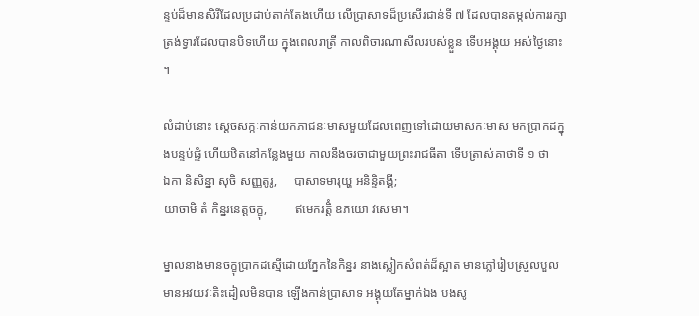ន្ទប់ដ៏មានសិរីដែលប្រដាប់តាក់តែងហើយ លើប្រាសាទដ៏ប្រសើរជាន់ទី ៧ ដែលបានតម្កល់ការរក្សា ត្រង់ទ្វារដែលបានបិទហើយ ក្នុងពេលរាត្រី កាលពិចារណាសីលរបស់ខ្លួន ទើបអង្គុយ អស់ថ្ងៃនោះ ។

លំដាប់នោះ ស្ដេចសក្កៈកាន់យកភាជនៈមាសមួយដែលពេញទៅដោយមាសកៈមាស មកប្រាកដក្នុងបន្ទប់ផ្ទំ ហើយឋិតនៅកន្លែងមួយ កាលនឹងចរចាជាមួយព្រះរាជធីតា ទើបត្រាស់គាថាទី ១ ថា
ឯកា និសិន្នា សុចិ សញ្ញតូរូ,     បាសាទមារុយ្ហ អនិន្ទិតង្គី;
យាចាមិ តំ កិន្នរនេត្តចក្ខុ,         ឥមេករត្តិំ ឧភយោ វសេមា។

ម្នាលនាងមានចក្ខុប្រាកដស្មើដោយភ្នែកនៃកិន្នរ នាងស្លៀកសំពត់ដ៏ស្អាត មានភ្លៅរៀបស្រួលបួល មានអវយវៈតិះដៀលមិនបាន ឡើងកាន់ប្រាសាទ អង្គុយតែម្នាក់ឯង បងសូ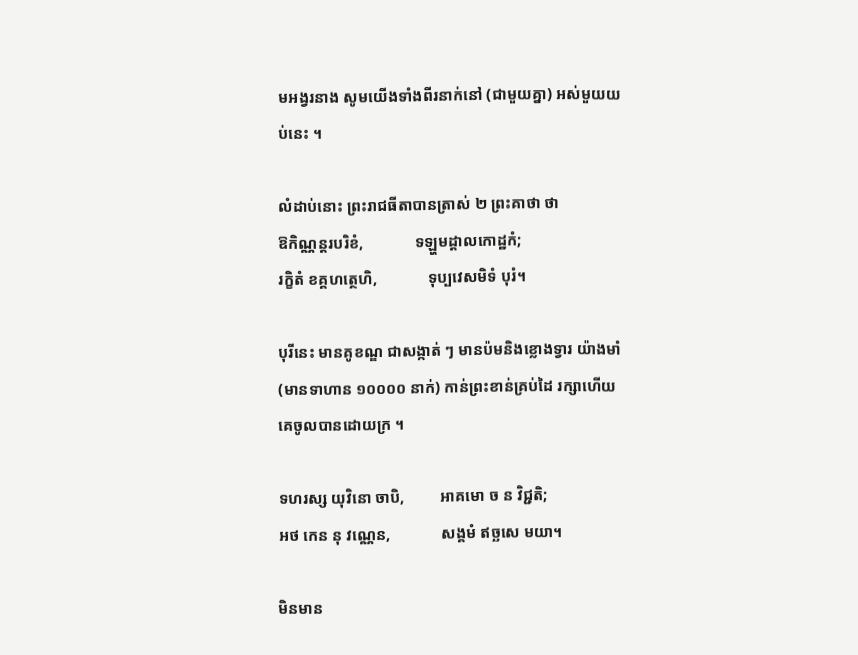មអង្វរនាង សូមយើងទាំងពីរនាក់នៅ (ជាមួយគ្នា) អស់មួយយប់នេះ ។

លំដាប់នោះ ព្រះរាជធីតាបានត្រាស់ ២ ព្រះគាថា ថា
ឱកិណ្ណន្តរបរិខំ,             ទឡ្ហមដ្ដាលកោដ្ឋកំ;
រក្ខិតំ ខគ្គហត្ថេហិ,             ទុប្បវេសមិទំ បុរំ។

បុរីនេះ មានគូខណ្ឌ ជាសង្កាត់ ៗ មានប៉មនិងខ្លោងទ្វារ យ៉ាងមាំ (មានទាហាន ១០០០០ នាក់) កាន់ព្រះខាន់គ្រប់ដៃ រក្សាហើយ គេចូលបានដោយក្រ ។

ទហរស្ស យុវិនោ ចាបិ,         អាគមោ ច ន វិជ្ជតិ;
អថ កេន នុ វណ្ណេន,             សង្គមំ ឥច្ឆសេ មយា។

មិនមាន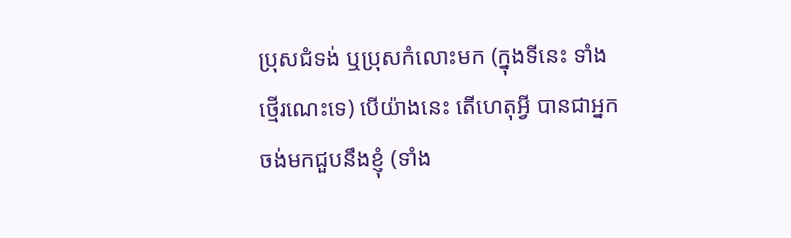ប្រុសជំទង់ ឬប្រុសកំលោះមក (ក្នុងទីនេះ ទាំងថ្មើរណេះទេ) បើយ៉ាងនេះ តើហេតុអ្វី បានជាអ្នកចង់មកជួបនឹងខ្ញុំ (ទាំង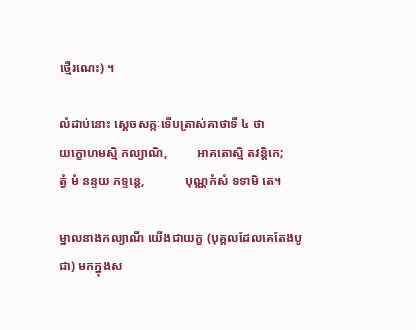ថ្មើរណេះ) ។

លំដាប់នោះ ស្ដេចសក្កៈទើបត្រាស់គាថាទី ៤ ថា
យក្ខោហមស្មិ កល្យាណិ,         អាគតោស្មិ តវន្តិកេ;
ត្វំ មំ នន្ទយ ភទ្ទន្តេ,             បុណ្ណកំសំ ទទាមិ តេ។

ម្នាលនាងកល្យាណី យើងជាយក្ខ (បុគ្គលដែលគេតែងបូជា) មកក្នុងស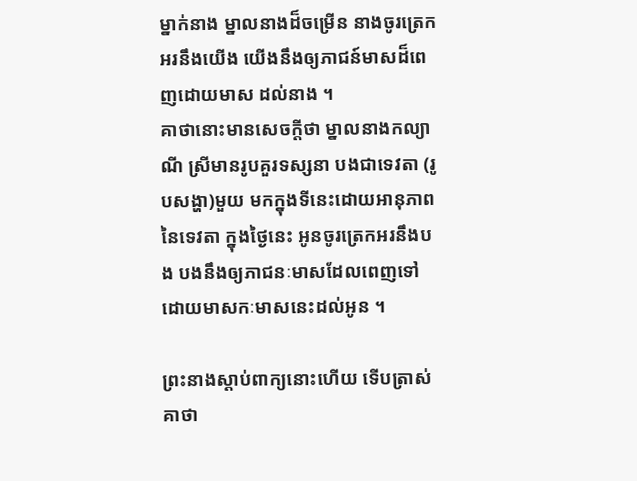ម្នាក់នាង ម្នាលនាងដ៏ចម្រើន នាងចូរត្រេកអរនឹងយើង យើងនឹងឲ្យភាជន៍មាសដ៏ពេញដោយមាស ដល់នាង ។
គាថានោះមានសេចក្ដីថា ម្នាលនាងកល្យាណី ស្រីមានរូបគួរទស្សនា បងជាទេវតា (រូបសង្ហា)មួយ មកក្នុងទីនេះដោយអានុភាពនៃទេវតា ក្នុងថ្ងៃនេះ អូនចូរត្រេកអរនឹងបង បងនឹងឲ្យភាជនៈមាសដែលពេញទៅដោយមាសកៈមាសនេះដល់អូន ។

ព្រះនាងស្ដាប់ពាក្យនោះហើយ ទើបត្រាស់គាថា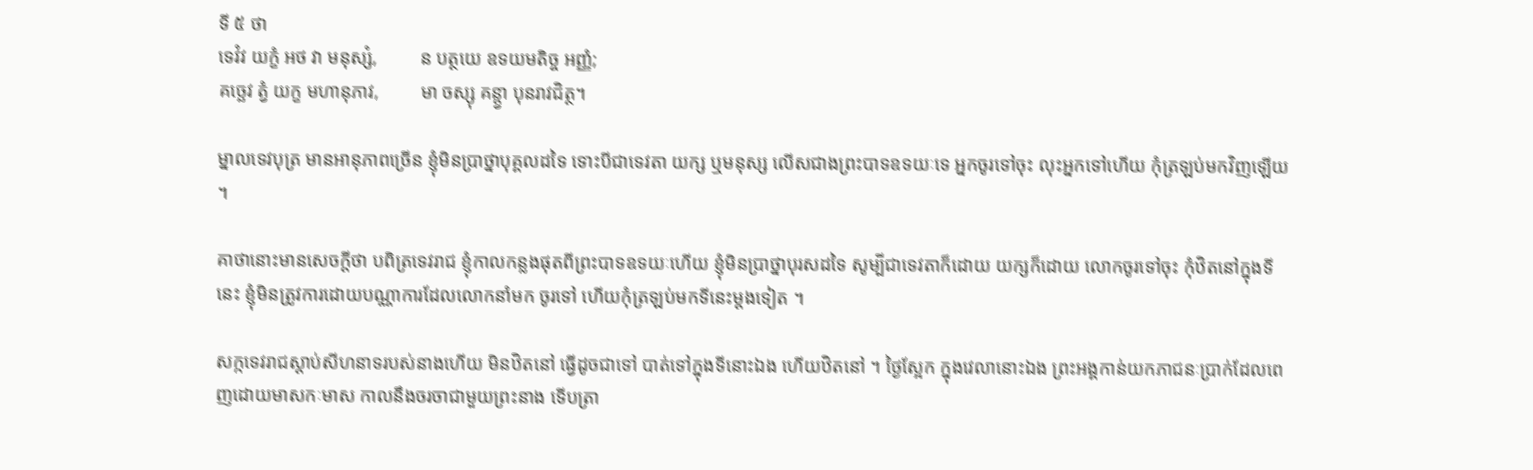ទី ៥ ថា
ទេវំវ យក្ខំ អថ វា មនុស្សំ,         ន បត្ថយេ ឧទយមតិច្ច អញ្ញំ;
គច្ឆេវ ត្វំ យក្ខ មហានុភាវ,         មា ចស្សុ គន្ត្វា បុនរាវជិត្ថ។

ម្នាលទេវបុត្រ មានអានុភាពច្រើន ខ្ញុំមិនប្រាថ្នាបុគ្គលដទៃ ទោះបីជាទេវតា យក្ស ឬមនុស្ស លើសជាងព្រះបាទឧទយៈទេ អ្នកចូរទៅចុះ លុះអ្នកទៅហើយ កុំត្រឡប់មកវិញឡើយ ។

គាថានោះមានសេចក្ដីថា បពិត្រទេវរាជ ខ្ញុំកាលកន្លងផុតពីព្រះបាទឧទយៈហើយ ខ្ញុំមិនប្រាថ្នាបុរសដទៃ សូម្បីជាទេវតាក៏ដោយ យក្សក៏ដោយ លោកចូរទៅចុះ កុំឋិតនៅក្នុងទីនេះ ខ្ញុំមិនត្រូវការដោយបណ្ណាការដែលលោកនាំមក ចូរទៅ ហើយកុំត្រឡប់មកទីនេះម្ដងទៀត ។

សក្កទេវរាជស្ដាប់សីហនាទរបស់នាងហើយ មិនឋិតនៅ ធ្វើដូចជាទៅ បាត់ទៅក្នុងទីនោះឯង ហើយឋិតនៅ ។ ថ្ងៃស្អែក ក្នុងវេលានោះឯង ព្រះអង្គកាន់យកភាជនៈប្រាក់ដែលពេញដោយមាសកៈមាស កាលនឹងចរចាជាមួយព្រះនាង ទើបត្រា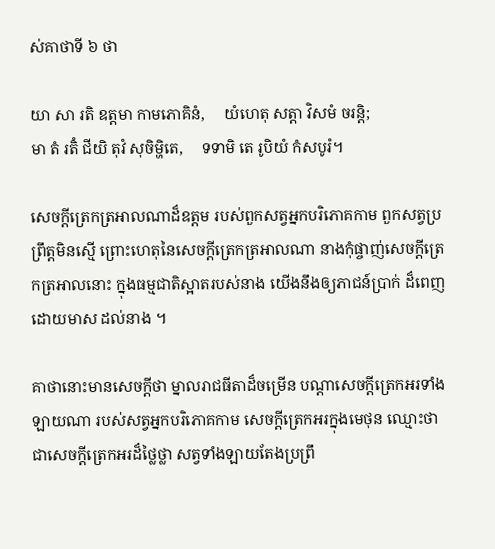ស់គាថាទី ៦ ថា

យា សា រតិ ឧត្តមា កាមភោគិនំ,     យំហេតុ សត្តា វិសមំ ចរន្តិ;
មា តំ រតិំ ជីយិ តុវំ សុចិម្ហិតេ,     ទទាមិ តេ រូបិយំ កំសបូរំ។

សេចក្តីត្រេកត្រអាលណាដ៏ឧត្តម របស់ពួកសត្វអ្នកបរិភោគកាម ពួកសត្វប្រព្រឹត្តមិនស្មើ ព្រោះហេតុនៃសេចក្តីត្រេកត្រអាលណា នាងកុំផ្ចាញ់សេចក្តីត្រេកត្រអាលនោះ ក្នុងធម្មជាតិស្អាតរបស់នាង យើងនឹងឲ្យភាជន៍បា្រក់ ដ៏ពេញដោយមាស ដល់នាង ។

គាថានោះមានសេចក្ដីថា ម្នាលរាជធីតាដ៏ចម្រើន បណ្ដាសេចក្ដីត្រេកអរទាំងឡាយណា របស់សត្វអ្នកបរិភោគកាម សេចក្ដីត្រេកអរក្នុងមេថុន ឈ្មោះថា ជាសេចក្ដីត្រេកអរដ៏ថ្លៃថ្លា សត្វទាំងឡាយតែងប្រព្រឹ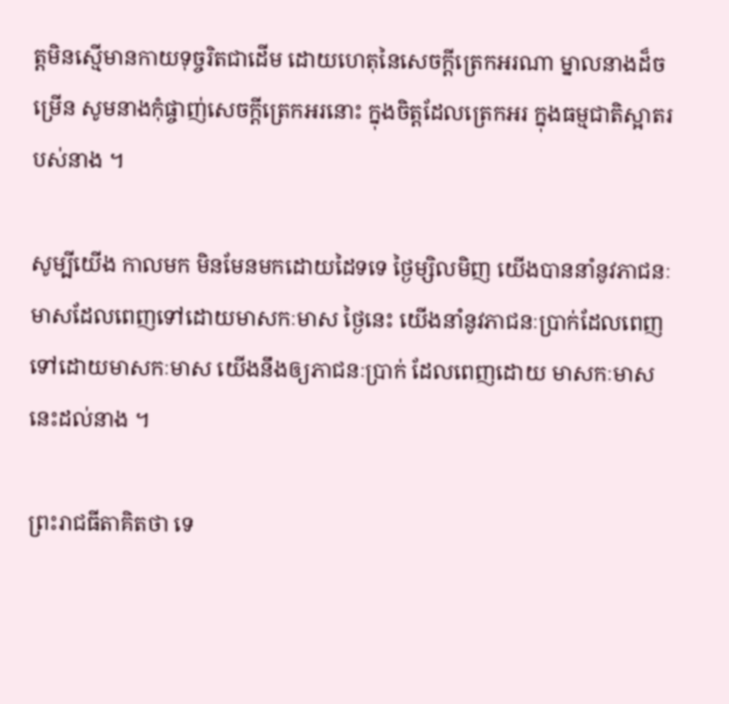ត្តមិនស្មើមានកាយទុច្ចរិតជាដើម ដោយហេតុនៃសេចក្ដីត្រេកអរណា ម្នាលនាងដ៏ចម្រើន សូមនាងកុំផ្ចាញ់សេចក្ដីត្រេកអរនោះ ក្នុងចិត្តដែលត្រេកអរ ក្នុងធម្មជាតិស្អាតរបស់នាង ។

សូម្បីយើង កាលមក មិនមែនមកដោយដៃទទេ ថ្ងៃម្សិលមិញ យើងបាននាំនូវភាជនៈមាសដែលពេញទៅដោយមាសកៈមាស ថ្ងៃនេះ យើងនាំនូវភាជនៈប្រាក់ដែលពេញទៅដោយមាសកៈមាស យើងនឹងឲ្យភាជនៈប្រាក់ ដែលពេញដោយ មាសកៈមាសនេះដល់នាង ។

ព្រះរាជធីតាគិតថា ទេ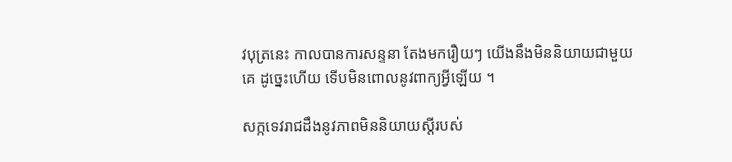វបុត្រនេះ កាលបានការសន្ទនា តែងមករឿយៗ យើងនឹងមិននិយាយជាមួយគេ ដូច្នេះហើយ ទើបមិនពោលនូវពាក្យអ្វីឡើយ ។

សក្កទេវរាជដឹងនូវភាពមិននិយាយស្ដីរបស់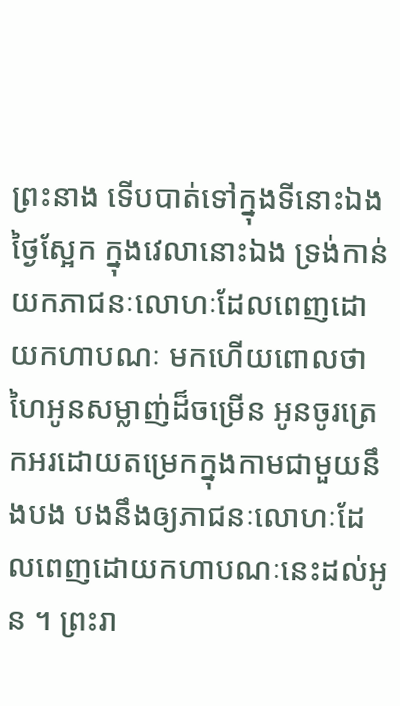ព្រះនាង ទើបបាត់ទៅក្នុងទីនោះឯង ថ្ងៃស្អែក ក្នុងវេលានោះឯង ទ្រង់កាន់យកភាជនៈលោហៈដែលពេញដោយកហាបណៈ មកហើយពោលថា ហៃអូនសម្លាញ់ដ៏ចម្រើន អូនចូរត្រេកអរដោយតម្រេកក្នុងកាមជាមួយនឹងបង បងនឹងឲ្យភាជនៈលោហៈដែលពេញដោយកហាបណៈនេះដល់អូន ។ ព្រះរា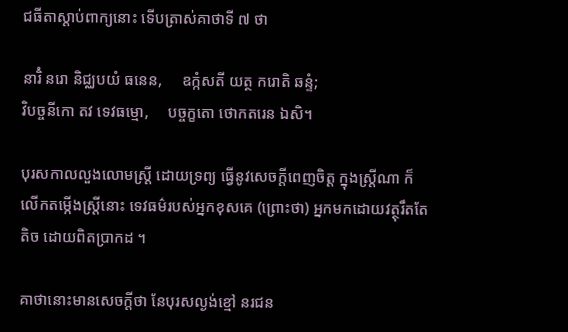ជធីតាស្ដាប់ពាក្យនោះ ទើបត្រាស់គាថាទី ៧ ថា

នារិំ នរោ និជ្ឈបយំ ធនេន,     ឧក្កំសតី យត្ថ ករោតិ ឆន្ទំ;
វិបច្ចនីកោ តវ ទេវធម្មោ,     បច្ចក្ខតោ ថោកតរេន ឯសិ។

បុរសកាលលួងលោមស្ត្រី ដោយទ្រព្យ ធ្វើនូវសេចក្តីពេញចិត្ត ក្នុងស្ត្រីណា ក៏លើកតម្កើងស្ត្រីនោះ ទេវធម៌របស់អ្នកខុសគេ (ព្រោះថា) អ្នកមកដោយវត្ថុរឹតតែតិច ដោយពិតប្រាកដ ។

គាថានោះមានសេចក្ដីថា នែបុរសល្ងង់ខ្មៅ នរជន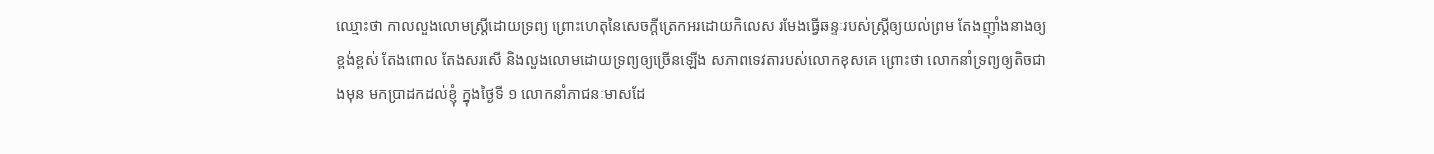ឈ្មោះថា កាលលួងលោមស្ត្រីដោយទ្រព្យ ព្រោះហេតុនៃសេចក្ដីត្រេកអរដោយកិលេស រមែងធ្វើឆន្ទៈរបស់ស្ត្រីឲ្យយល់ព្រម តែងញ៉ាំងនាងឲ្យខ្ពង់ខ្ពស់ តែងពោល តែងសរសើ និងលួងលោមដោយទ្រព្យឲ្យច្រើនឡើង សភាពទេវតារបស់លោកខុសគេ ព្រោះថា លោកនាំទ្រព្យឲ្យតិចជាងមុន មកប្រាដកដល់ខ្ញុំ ក្នុងថ្ងៃទី ១ លោកនាំភាជនៈមាសដែ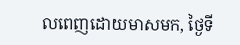លពេញដោយមាសមក, ថ្ងៃទី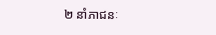២ នាំភាជនៈ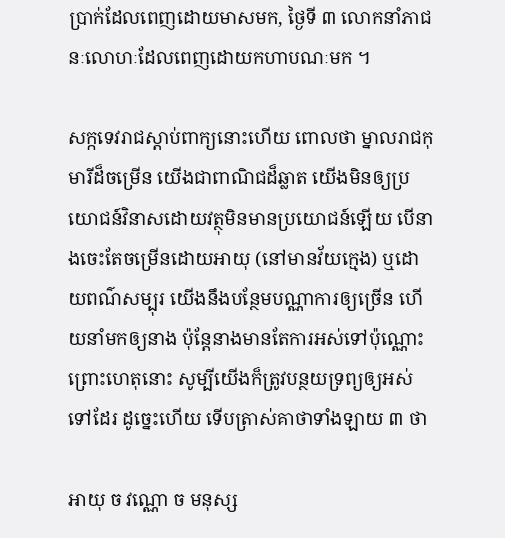ប្រាក់ដែលពេញដោយមាសមក, ថ្ងៃទី ៣ លោកនាំភាជនៈលោហៈដែលពេញដោយកហាបណៈមក ។

សក្កទេវរាជស្ដាប់ពាក្យនោះហើយ ពោលថា ម្នាលរាជកុមារីដ៏ចម្រើន យើងជាពាណិជដ៏ឆ្លាត យើងមិនឲ្យប្រយោជន៍វិនាសដោយវត្ថុមិនមានប្រយោជន៍ឡើយ បើនាងចេះតែចម្រើនដោយអាយុ (នៅមានវ័យក្មេង) ឬដោយពណ៌សម្បុរ យើងនឹងបន្ថែមបណ្ណាការឲ្យច្រើន ហើយនាំមកឲ្យនាង ប៉ុន្តែនាងមានតែការអស់ទៅប៉ុណ្ណោះ ព្រោះហេតុនោះ សូម្បីយើងក៏ត្រូវបន្ថយទ្រព្យឲ្យអស់ទៅដែរ ដូច្នេះហើយ ទើបត្រាស់គាថាទាំងឡាយ ៣ ថា

អាយុ ច វណ្ណោ ច មនុស្ស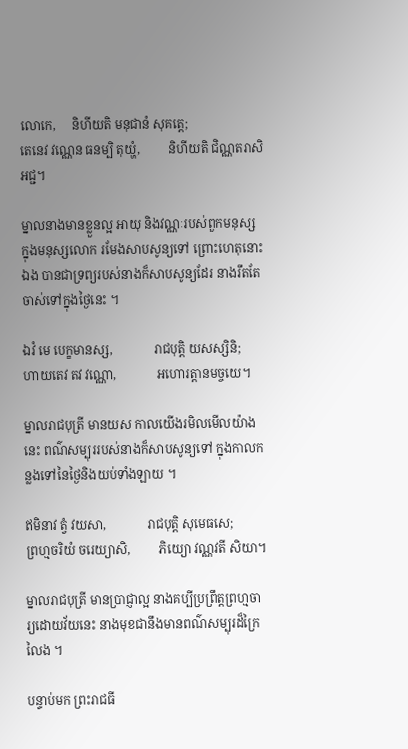លោកេ,     និហីយតិ មនុជានំ សុគត្តេ;
តេនេវ វណ្ណេន ធនម្បិ តុយ្ហំ,         និហីយតិ ជិណ្ណតរាសិ អជ្ជ។

ម្នាលនាងមានខ្លួនល្អ អាយុ និងវណ្ណៈរបស់ពួកមនុស្ស ក្នុងមនុស្សលោក រមែងសាបសូន្យទៅ ព្រោះហេតុនោះឯង បានជាទ្រព្យរបស់នាងក៏សាបសូន្យដែរ នាងរឹតតែចាស់ទៅក្នុងថ្ងៃនេះ ។

ឯវំ មេ បេក្ខមានស្ស,             រាជបុត្តិ យសស្សិនិ;
ហាយតេវ តវ វណ្ណោ,             អហោរត្តានមច្ចយេ។

ម្នាលរាជបុត្រី មានយស កាលយើងរមិលមើលយ៉ាងនេះ ពណ៌សម្បុររបស់នាងក៏សាបសូន្យទៅ ក្នុងកាលកន្លងទៅនៃថ្ងៃនិងយប់ទាំងឡាយ ។

ឥមិនាវ ត្វំ វយសា,             រាជបុត្តិ សុមេធសេ;
ព្រហ្មចរិយំ ចរេយ្យាសិ,         ភិយ្យោ វណ្ណវតី សិយា។

ម្នាលរាជបុត្រី មានប្រាជ្ញាល្អ នាងគប្បីប្រព្រឹត្តព្រហ្មចារ្យដោយវ័យនេះ នាងមុខជានឹងមានពណ៌សម្បុរដ៏ក្រៃលៃង ។

បន្ទាប់មក ព្រះរាជធី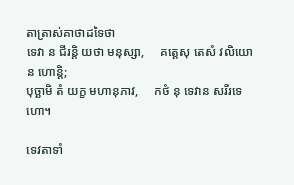តាត្រាស់គាថាដទៃថា
ទេវា ន ជីរន្តិ យថា មនុស្សា,     គត្តេសុ តេសំ វលិយោ ន ហោន្តិ;
បុច្ឆាមិ តំ យក្ខ មហានុភាវ,     កថំ នុ ទេវាន សរីរទេហោ។

ទេវតាទាំ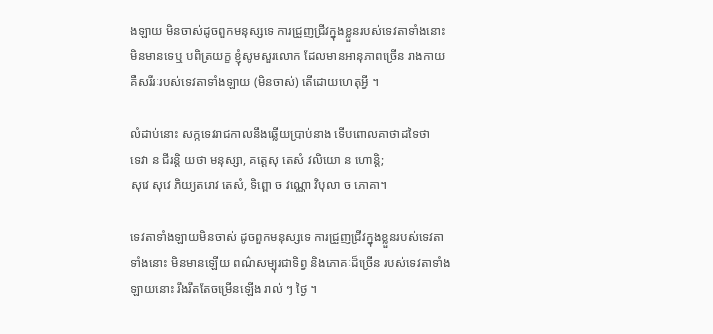ងឡាយ មិនចាស់ដូចពួកមនុស្សទេ ការជ្រួញជ្រីវក្នុងខ្លួនរបស់ទេវតាទាំងនោះ មិនមានទេឬ បពិត្រយក្ខ ខ្ញុំសូមសួរលោក ដែលមានអានុភាពច្រើន រាងកាយ គឺសរីរៈរបស់ទេវតាទាំងឡាយ (មិនចាស់) តើដោយហេតុអ្វី ។

លំដាប់នោះ សក្កទេវរាជកាលនឹងឆ្លើយប្រាប់នាង ទើបពោលគាថាដទៃថា
ទេវា ន ជីរន្តិ យថា មនុស្សា, គត្តេសុ តេសំ វលិយោ ន ហោន្តិ;
សុវេ សុវេ ភិយ្យតរោវ តេសំ, ទិព្ពោ ច វណ្ណោ វិបុលា ច ភោគា។

ទេវតាទាំងឡាយមិនចាស់ ដូចពួកមនុស្សទេ ការជ្រួញជ្រីវក្នុងខ្លួនរបស់ទេវតាទាំងនោះ មិនមានឡើយ ពណ៌សម្បុរជាទិព្វ និងភោគៈដ៏ច្រើន របស់ទេវតាទាំងឡាយនោះ រឹងរឹតតែចម្រើនឡើង រាល់ ៗ ថ្ងៃ ។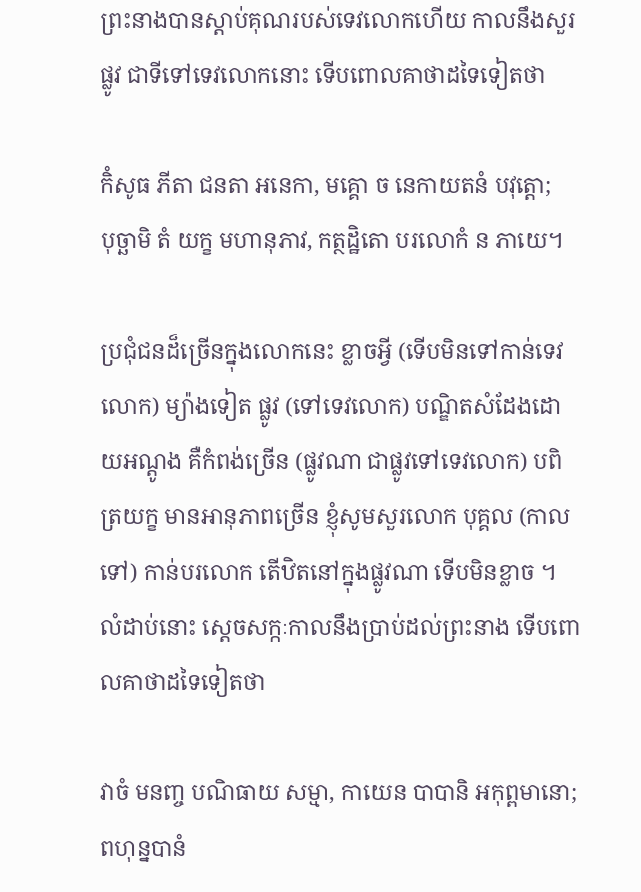ព្រះនាងបានស្ដាប់គុណរបស់ទេវលោកហើយ កាលនឹងសួរផ្លូវ ជាទីទៅទេវលោកនោះ ទើបពោលគាថាដទៃទៀតថា

កិំសូធ ភីតា ជនតា អនេកា, មគ្គោ ច នេកាយតនំ បវុត្តោ;
បុច្ឆាមិ តំ យក្ខ មហានុភាវ, កត្ថដ្ឋិតោ បរលោកំ ន ភាយេ។

ប្រជុំជនដ៏ច្រើនក្នុងលោកនេះ ខ្លាចអ្វី (ទើបមិនទៅកាន់ទេវលោក) ម្យ៉ាងទៀត ផ្លូវ (ទៅទេវលោក) បណ្ឌិតសំដែងដោយអណ្តូង គឺកំពង់ច្រើន (ផ្លូវណា ជាផ្លូវទៅទេវលោក) បពិត្រយក្ខ មានអានុភាពច្រើន ខ្ញុំសូមសួរលោក បុគ្គល (កាលទៅ) កាន់បរលោក តើឋិតនៅក្នុងផ្លូវណា ទើបមិនខ្លាច ។
លំដាប់នោះ ស្ដេចសក្កៈកាលនឹងប្រាប់ដល់ព្រះនាង ទើបពោលគាថាដទៃទៀតថា

វាចំ មនញ្ច បណិធាយ សម្មា, កាយេន បាបានិ អកុព្ពមានោ;
ពហុន្នបានំ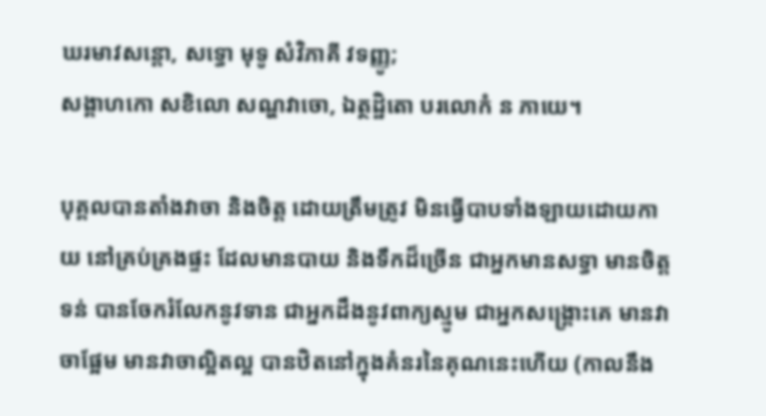ឃរមាវសន្តោ, សទ្ធោ មុទូ សំវិភាគី វទញ្ញូ;
សង្គាហកោ សខិលោ សណ្ហវាចោ, ឯត្ថដ្ឋិតោ បរលោកំ ន ភាយេ។

បុគ្គលបានតាំងវាចា និងចិត្ត ដោយត្រឹមត្រូវ មិនធ្វើបាបទាំងឡាយដោយកាយ នៅគ្រប់គ្រងផ្ទះ ដែលមានបាយ និងទឹកដ៏ច្រើន ជាអ្នកមានសទ្ធា មានចិត្តទន់ បានចែករំលែកនូវទាន ជាអ្នកដឹងនូវពាក្យស្មូម ជាអ្នកសង្គ្រោះគេ មានវាចាផ្អែម មានវាចាល្អិតល្អ បានឋិតនៅក្នុងគំនរនៃគុណនេះហើយ (កាលនឹង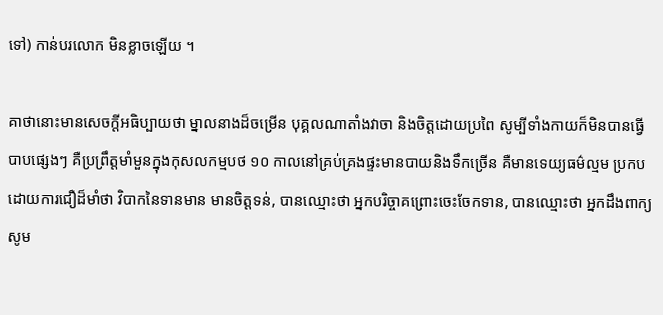ទៅ) កាន់បរលោក មិនខ្លាចឡើយ ។

គាថានោះមានសេចក្ដីអធិប្បាយថា ម្នាលនាងដ៏ចម្រើន បុគ្គលណាតាំងវាចា និងចិត្តដោយប្រពៃ សូម្បីទាំងកាយក៏មិនបានធ្វើបាបផ្សេងៗ គឺប្រព្រឹត្តមាំមួនក្នុងកុសលកម្មបថ ១០ កាលនៅគ្រប់គ្រងផ្ទះមានបាយនិងទឹកច្រើន គឺមានទេយ្យធម៌ល្មម ប្រកបដោយការជឿដ៏មាំថា វិបាកនៃទានមាន មានចិត្តទន់, បានឈ្មោះថា អ្នកបរិច្ចាគព្រោះចេះចែកទាន, បានឈ្មោះថា អ្នកដឹងពាក្យសូម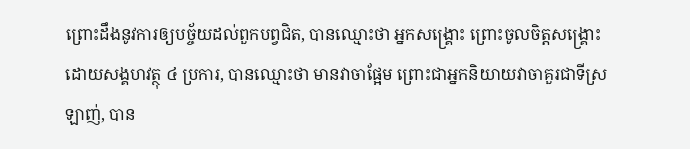ព្រោះដឹងនូវការឲ្យបច្ច័យដល់ពួកបព្វជិត, បានឈ្មោះថា អ្នកសង្គ្រោះ ព្រោះចូលចិត្តសង្គ្រោះដោយសង្គហវត្ថុ ៤ ប្រការ, បានឈ្មោះថា មានវាចាផ្អែម ព្រោះជាអ្នកនិយាយវាចាគួរជាទីស្រឡាញ់, បាន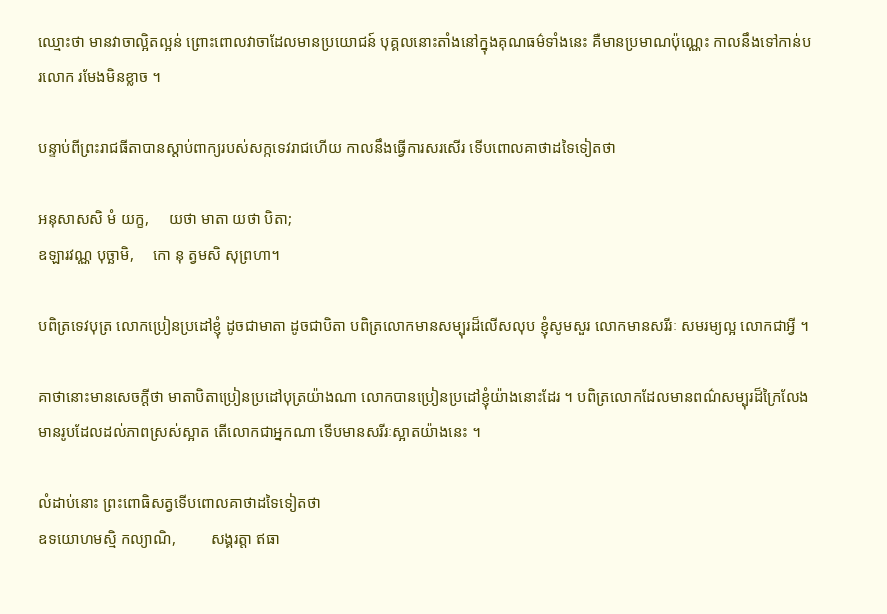ឈ្មោះថា មានវាចាល្អិតល្អន់ ព្រោះពោលវាចាដែលមានប្រយោជន៍ បុគ្គលនោះតាំងនៅក្នុងគុណធម៌ទាំងនេះ គឺមានប្រមាណប៉ុណ្ណេះ កាលនឹងទៅកាន់បរលោក រមែងមិនខ្លាច ។

បន្ទាប់ពីព្រះរាជធីតាបានស្ដាប់ពាក្យរបស់សក្កទេវរាជហើយ កាលនឹងធ្វើការសរសើរ ទើបពោលគាថាដទៃទៀតថា

អនុសាសសិ មំ យក្ខ,     យថា មាតា យថា បិតា;
ឧឡារវណ្ណ បុច្ឆាមិ,     កោ នុ ត្វមសិ សុព្រហា។

បពិត្រទេវបុត្រ លោកប្រៀនប្រដៅខ្ញុំ ដូចជាមាតា ដូចជាបិតា បពិត្រលោកមានសម្បុរដ៏លើសលុប ខ្ញុំសូមសួរ លោកមានសរីរៈ សមរម្យល្អ លោកជាអ្វី ។

គាថានោះមានសេចក្ដីថា មាតាបិតាប្រៀនប្រដៅបុត្រយ៉ាងណា លោកបានប្រៀនប្រដៅខ្ញុំយ៉ាងនោះដែរ ។ បពិត្រលោកដែលមានពណ៌សម្បុរដ៏ក្រៃលែង មានរូបដែលដល់ភាពស្រស់ស្អាត តើលោកជាអ្នកណា ទើបមានសរីរៈស្អាតយ៉ាងនេះ ។

លំដាប់នោះ ព្រះពោធិសត្វទើបពោលគាថាដទៃទៀតថា
ឧទយោហមស្មិ កល្យាណិ,         សង្គរត្តា ឥធា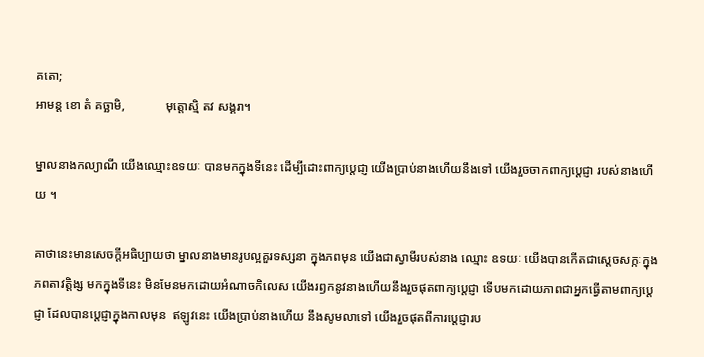គតោ;
អាមន្ត ខោ តំ គច្ឆាមិ,             មុត្តោស្មិ តវ សង្គរា។

ម្នាលនាងកល្យាណី យើងឈ្មោះឧទយៈ បានមកក្នុងទីនេះ ដើម្បីដោះពាក្យប្តេជា្ញ យើងបា្រប់នាងហើយនឹងទៅ យើងរួចចាកពាក្យប្តេជ្ញា របស់នាងហើយ ។

គាថានេះមានសេចក្ដីអធិប្បាយថា ម្នាលនាងមានរូបល្អគួរទស្សនា ក្នុងភពមុន យើងជាស្វាមីរបស់នាង ឈ្មោះ ឧទយៈ យើងបានកើតជាស្ដេចសក្កៈក្នុងភពតាវត្តិង្ស មកក្នុងទីនេះ មិនមែនមកដោយអំណាចកិលេស យើងរឭកនូវនាងហើយនឹងរួចផុតពាក្យប្ដេជ្ញា ទើបមកដោយភាពជាអ្នកធ្វើតាមពាក្យប្ដេជ្ញា ដែលបានប្ដេជ្ញាក្នុងកាលមុន  ឥឡូវនេះ យើងប្រាប់នាងហើយ នឹងសូមលាទៅ យើងរួចផុតពីការប្ដេជ្ញារប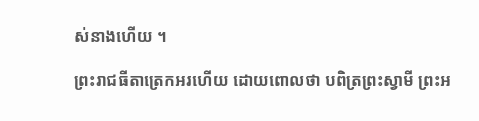ស់នាងហើយ ។

ព្រះរាជធីតាត្រេកអរហើយ ដោយពោលថា បពិត្រព្រះស្វាមី ព្រះអ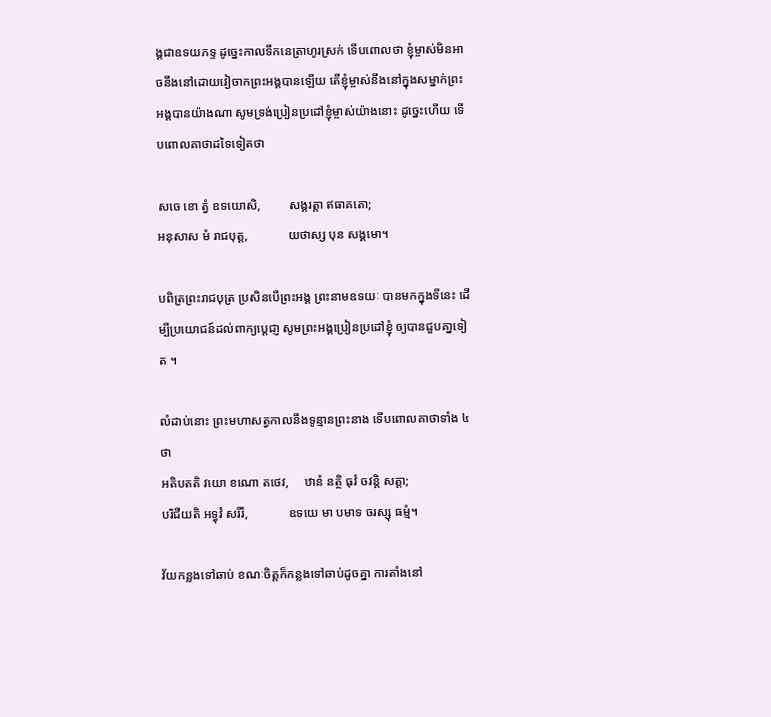ង្គជាឧទយភទ្ទ ដូច្នេះកាលទឹកនេត្រាហូរស្រក់ ទើបពោលថា ខ្ញុំម្ចាស់មិនអាចនឹងនៅដោយវៀចាកព្រះអង្គបានឡើយ តើខ្ញុំម្ចាស់នឹងនៅក្នុងសម្នាក់ព្រះអង្គបានយ៉ាងណា សូមទ្រង់ប្រៀនប្រដៅខ្ញុំម្ចាស់យ៉ាងនោះ ដូច្នេះហើយ ទើបពោលគាថាដទៃទៀតថា

សចេ ខោ ត្វំ ឧទយោសិ,         សង្គរត្តា ឥធាគតោ;
អនុសាស មំ រាជបុត្ត,             យថាស្ស បុន សង្គមោ។

បពិត្រព្រះរាជបុត្រ ប្រសិនបើព្រះអង្គ ព្រះនាមឧទយៈ បានមកក្នុងទីនេះ ដើម្បីប្រយោជន៍ដល់ពាក្យប្តេជា្ញ សូមព្រះអង្គប្រៀនប្រដៅខ្ញុំ ឲ្យបានជួបគា្នទៀត ។

លំដាប់នោះ ព្រះមហាសត្វកាលនឹងទូន្មានព្រះនាង ទើបពោលគាថាទាំង ៤ ថា
អតិបតតិ វយោ ខណោ តថេវ,     ឋានំ នត្ថិ ធុវំ ចវន្តិ សត្តា;
បរិជីយតិ អទ្ធុវំ សរីរំ,             ឧទយេ មា បមាទ ចរស្សុ ធម្មំ។

វ័យកន្លងទៅឆាប់ ខណៈចិត្តក៏កន្លងទៅឆាប់ដូចគ្នា ការតាំងនៅ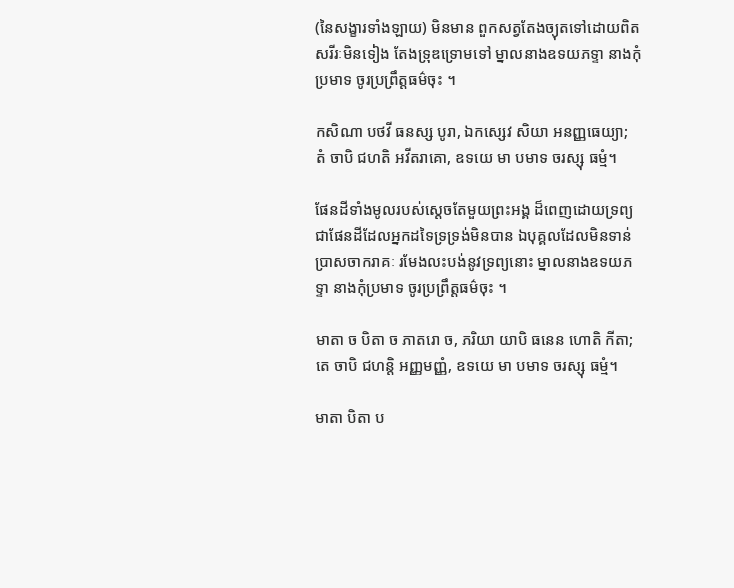(នៃសង្ខារទាំងឡាយ) មិនមាន ពួកសត្វតែងច្យុតទៅដោយពិត សរីរៈមិនទៀង តែងទ្រុឌទ្រោមទៅ ម្នាលនាងឧទយភទ្ទា នាងកុំប្រមាទ ចូរប្រព្រឹត្តធម៌ចុះ ។

កសិណា បថវី ធនស្ស បូរា, ឯកស្សេវ សិយា អនញ្ញធេយ្យា;
តំ ចាបិ ជហតិ អវីតរាគោ, ឧទយេ មា បមាទ ចរស្សុ ធម្មំ។

ផែនដីទាំងមូលរបស់សេ្តចតែមួយព្រះអង្គ ដ៏ពេញដោយទ្រព្យ ជាផែនដីដែលអ្នកដទៃទ្រទ្រង់មិនបាន ឯបុគ្គលដែលមិនទាន់ប្រាសចាករាគៈ រមែងលះបង់នូវទ្រព្យនោះ ម្នាលនាងឧទយភទ្ទា នាងកុំប្រមាទ ចូរប្រព្រឹត្តធម៌ចុះ ។

មាតា ច បិតា ច ភាតរោ ច, ភរិយា យាបិ ធនេន ហោតិ កីតា;
តេ ចាបិ ជហន្តិ អញ្ញមញ្ញំ, ឧទយេ មា បមាទ ចរស្សុ ធម្មំ។

មាតា បិតា ប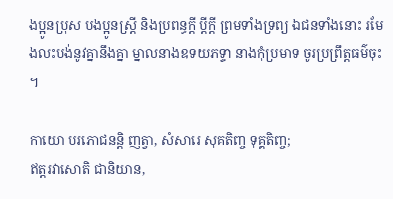ងប្អូនប្រុស បងប្អូនស្ត្រី និងប្រពន្ធក្តី ប្តីក្តី ព្រមទាំងទ្រព្យ ឯជនទាំងនោះ រមែងលះបង់នូវគ្នានឹងគ្នា ម្នាលនាងឧទយភទ្ទា នាងកុំប្រមាទ ចូរប្រព្រឹត្តធម៌ចុះ ។

កាយោ បរភោជនន្តិ ញត្វា, សំសារេ សុគតិញ្ច ទុគ្គតិញ្ច;
ឥត្តរវាសោតិ ជានិយាន,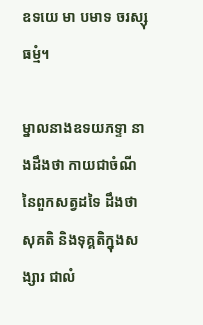ឧទយេ មា បមាទ ចរស្សុ ធម្មំ។

ម្នាលនាងឧទយភទ្ទា នាងដឹងថា កាយជាចំណីនៃពួកសត្វដទៃ ដឹងថា សុគតិ និងទុគ្គតិក្នុងសង្សារ ជាលំ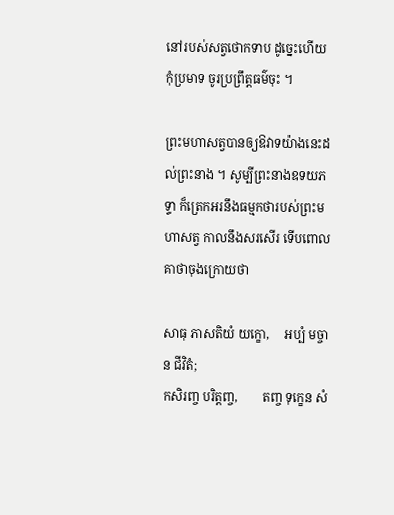នៅរបស់សត្វថោកទាប ដូច្នេះហើយ កុំប្រមាទ ចូរប្រព្រឹត្តធម៌ចុះ ។

ព្រះមហាសត្វបានឲ្យឱវាទយ៉ាងនេះដល់ព្រះនាង ។ សូម្បីព្រះនាងឧទយភទ្ទា ក៏ត្រេកអរនឹងធម្មកថារបស់ព្រះមហាសត្វ កាលនឹងសរសើរ ទើបពោលគាថាចុងក្រោយថា

សាធុ ភាសតិយំ យក្ខោ,     អប្បំ មច្ចាន ជីវិតំ;
កសិរញ្ច បរិត្តញ្ច,        តញ្ច ទុក្ខេន សំ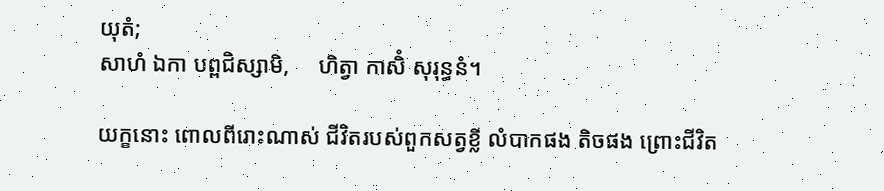យុតំ;
សាហំ ឯកា បព្ពជិស្សាមិ,     ហិត្វា កាសិំ សុរុន្ធនំ។

យក្ខនោះ ពោលពីរោះណាស់ ជីវិតរបស់ពួកសត្វខ្លី លំបាកផង តិចផង ព្រោះជីវិត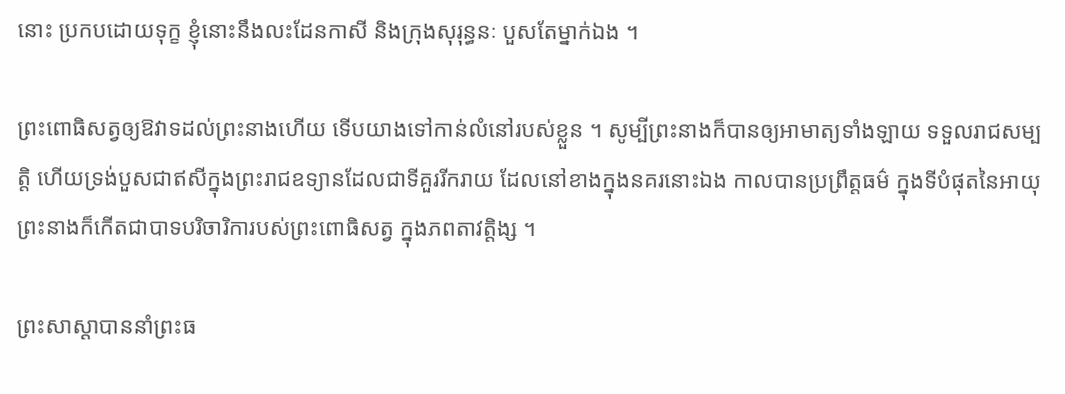នោះ ប្រកបដោយទុក្ខ ខ្ញុំនោះនឹងលះដែនកាសី និងក្រុងសុរុន្ធនៈ បួសតែម្នាក់ឯង ។

ព្រះពោធិសត្វឲ្យឱវាទដល់ព្រះនាងហើយ ទើបយាងទៅកាន់លំនៅរបស់ខ្លួន ។ សូម្បីព្រះនាងក៏បានឲ្យអាមាត្យទាំងឡាយ ទទួលរាជសម្បត្តិ ហើយទ្រង់បួសជាឥសីក្នុងព្រះរាជឧទ្យានដែលជាទីគួររីករាយ ដែលនៅខាងក្នុងនគរនោះឯង កាលបានប្រព្រឹត្តធម៌ ក្នុងទីបំផុតនៃអាយុ ព្រះនាងក៏កើតជាបាទបរិចារិការបស់ព្រះពោធិសត្វ ក្នុងភពតាវត្តិង្ស ។

ព្រះសាស្ដាបាននាំព្រះធ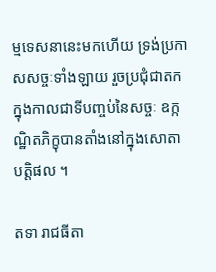ម្មទេសនានេះមកហើយ ទ្រង់ប្រកាសសច្ចៈទាំងឡាយ រួចប្រជុំជាតក ក្នុងកាលជាទីបញ្ចប់នៃសច្ចៈ ឧក្កណ្ឋិតភិក្ខុបានតាំងនៅក្នុងសោតាបត្តិផល ។

តទា រាជធីតា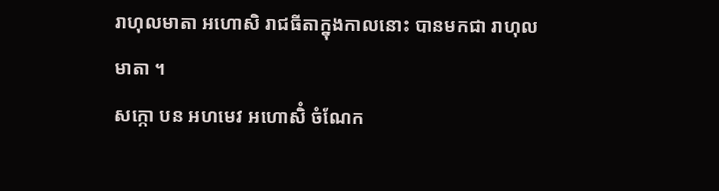រាហុលមាតា អហោសិ រាជធីតាក្នុងកាលនោះ បានមកជា រាហុលមាតា ។
សក្កោ បន អហមេវ អហោសិំ ចំណែក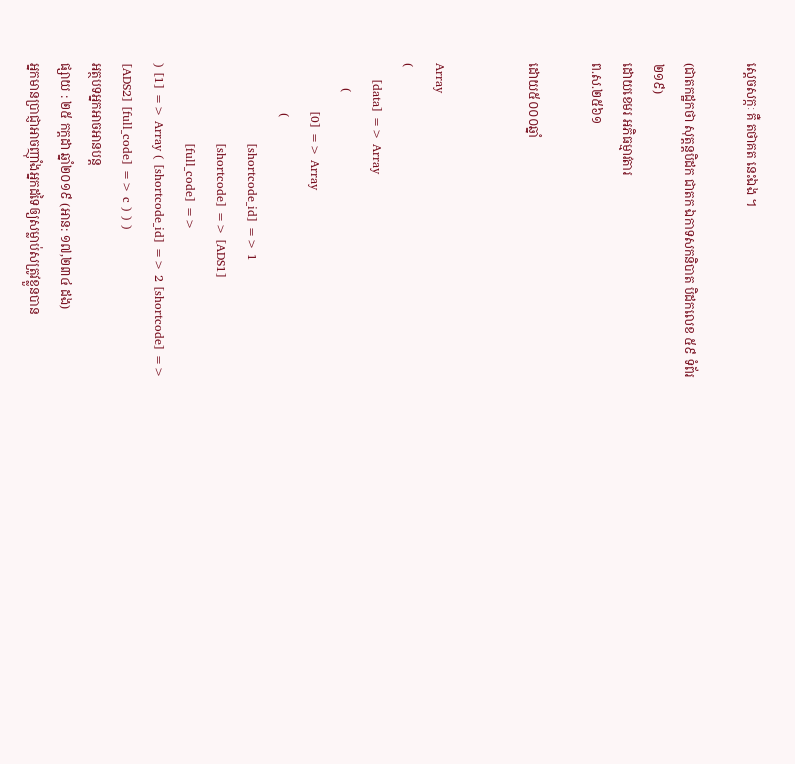ស្ដេចសក្កៈ គឺ តថាគត នេះឯង ។

(ជាតកដ្ឋកថា សុត្តន្តបិដក ជាតក ឯកាទសកនិបាត បិដកលេខ ៥៩ ទំព័រ ២១៩)
ដោយខេមរ អភិធម្មាវតារ
ព.ស.២៥៦១

ដោយ៥០០០ឆ្នាំ


Array
(
    [data] => Array
        (
            [0] => Array
                (
                    [shortcode_id] => 1
                    [shortcode] => [ADS1]
                    [full_code] =>
) [1] => Array ( [shortcode_id] => 2 [shortcode] => [ADS2] [full_code] => c ) ) )
អត្ថបទអ្នកអាចអានបន្ត
ផ្សាយ : ២៥ កក្តដា ឆ្នាំ២០១៩ (អាន: ១៧,២៣៤ ដង)
អ្នកមានប្រាជ្ញាអាចញ៉ាំងអ្នកដទៃឲ្យសម្លាប់សត្រូវខ្លួនបាន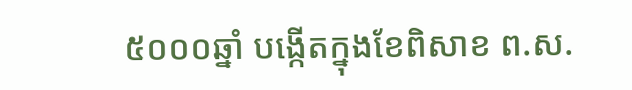៥០០០ឆ្នាំ បង្កើតក្នុងខែពិសាខ ព.ស.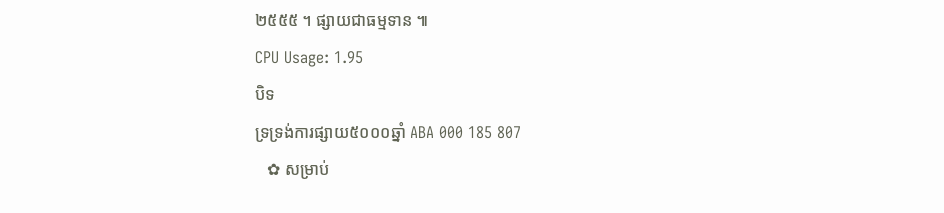២៥៥៥ ។ ផ្សាយជាធម្មទាន ៕
CPU Usage: 1.95
បិទ
ទ្រទ្រង់ការផ្សាយ៥០០០ឆ្នាំ ABA 000 185 807
   ✿ សម្រាប់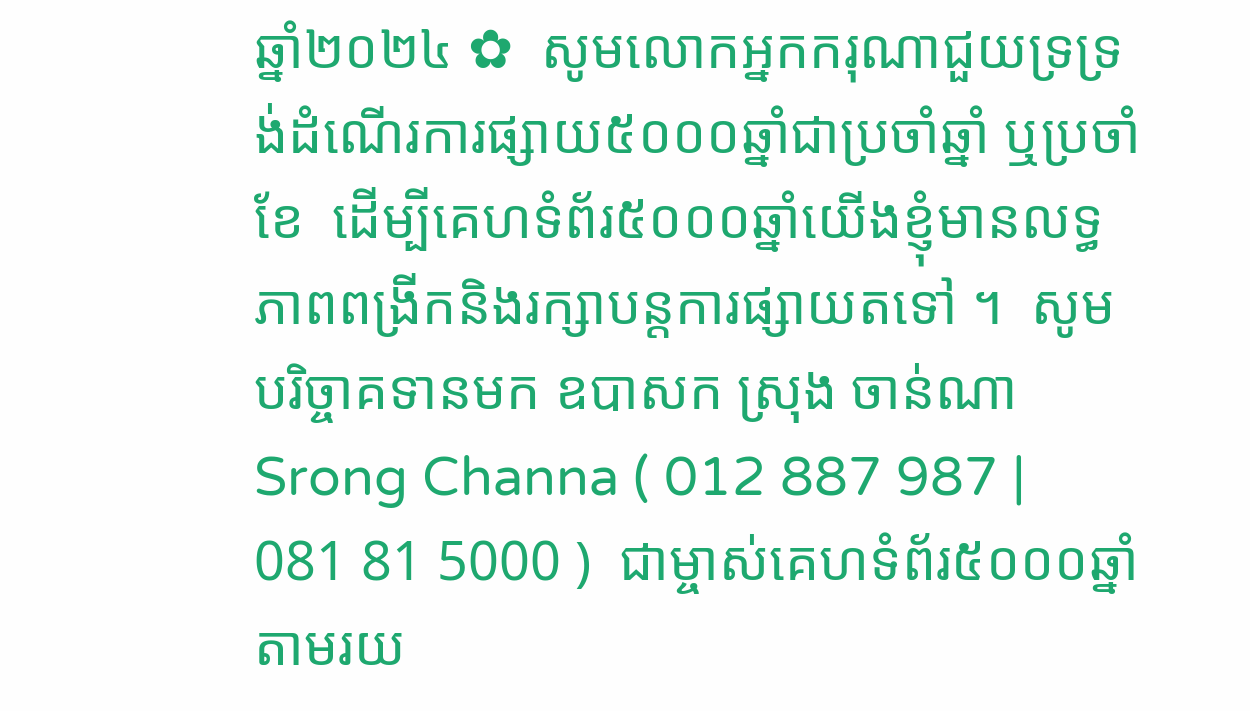ឆ្នាំ២០២៤ ✿  សូមលោកអ្នកករុណាជួយទ្រទ្រង់ដំណើរការផ្សាយ៥០០០ឆ្នាំជាប្រចាំឆ្នាំ ឬប្រចាំខែ  ដើម្បីគេហទំព័រ៥០០០ឆ្នាំយើងខ្ញុំមានលទ្ធភាពពង្រីកនិងរក្សាបន្តការផ្សាយតទៅ ។  សូមបរិច្ចាគទានមក ឧបាសក ស្រុង ចាន់ណា Srong Channa ( 012 887 987 | 081 81 5000 )  ជាម្ចាស់គេហទំព័រ៥០០០ឆ្នាំ   តាមរយ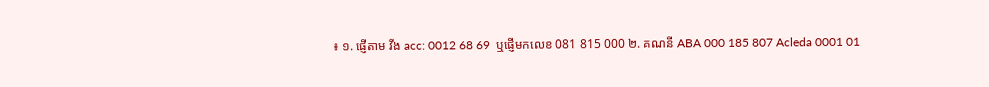៖ ១. ផ្ញើតាម វីង acc: 0012 68 69  ឬផ្ញើមកលេខ 081 815 000 ២. គណនី ABA 000 185 807 Acleda 0001 01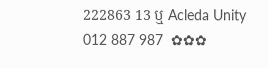222863 13 ឬ Acleda Unity 012 887 987  ✿✿✿